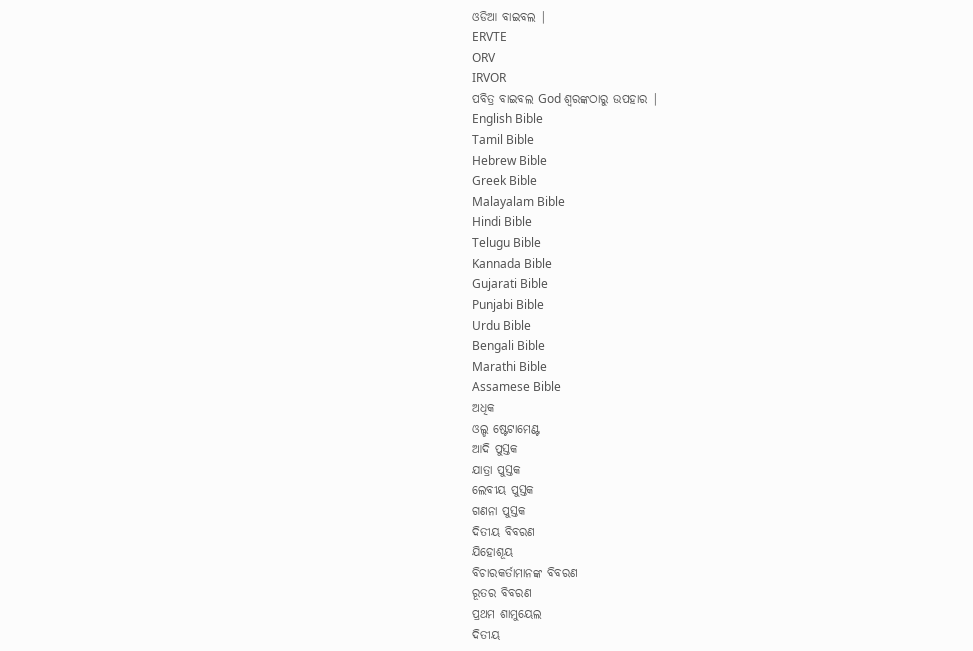ଓଡିଆ ବାଇବଲ |
ERVTE
ORV
IRVOR
ପବିତ୍ର ବାଇବଲ God ଶ୍ବରଙ୍କଠାରୁ ଉପହାର |
English Bible
Tamil Bible
Hebrew Bible
Greek Bible
Malayalam Bible
Hindi Bible
Telugu Bible
Kannada Bible
Gujarati Bible
Punjabi Bible
Urdu Bible
Bengali Bible
Marathi Bible
Assamese Bible
ଅଧିକ
ଓଲ୍ଡ ଷ୍ଟେଟାମେଣ୍ଟ
ଆଦି ପୁସ୍ତକ
ଯାତ୍ରା ପୁସ୍ତକ
ଲେବୀୟ ପୁସ୍ତକ
ଗଣନା ପୁସ୍ତକ
ଦିତୀୟ ବିବରଣ
ଯିହୋଶୂୟ
ବିଚାରକର୍ତାମାନଙ୍କ ବିବରଣ
ରୂତର ବିବରଣ
ପ୍ରଥମ ଶାମୁୟେଲ
ଦିତୀୟ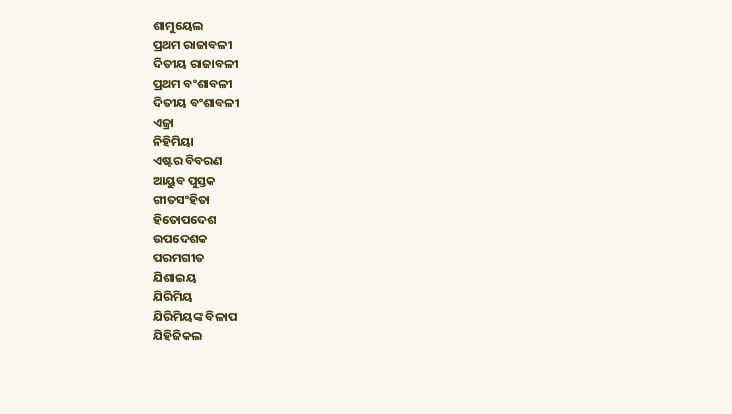ଶାମୁୟେଲ
ପ୍ରଥମ ରାଜାବଳୀ
ଦିତୀୟ ରାଜାବଳୀ
ପ୍ରଥମ ବଂଶାବଳୀ
ଦିତୀୟ ବଂଶାବଳୀ
ଏଜ୍ରା
ନିହିମିୟା
ଏଷ୍ଟର ବିବରଣ
ଆୟୁବ ପୁସ୍ତକ
ଗୀତସଂହିତା
ହିତୋପଦେଶ
ଉପଦେଶକ
ପରମଗୀତ
ଯିଶାଇୟ
ଯିରିମିୟ
ଯିରିମିୟଙ୍କ ବିଳାପ
ଯିହିଜିକଲ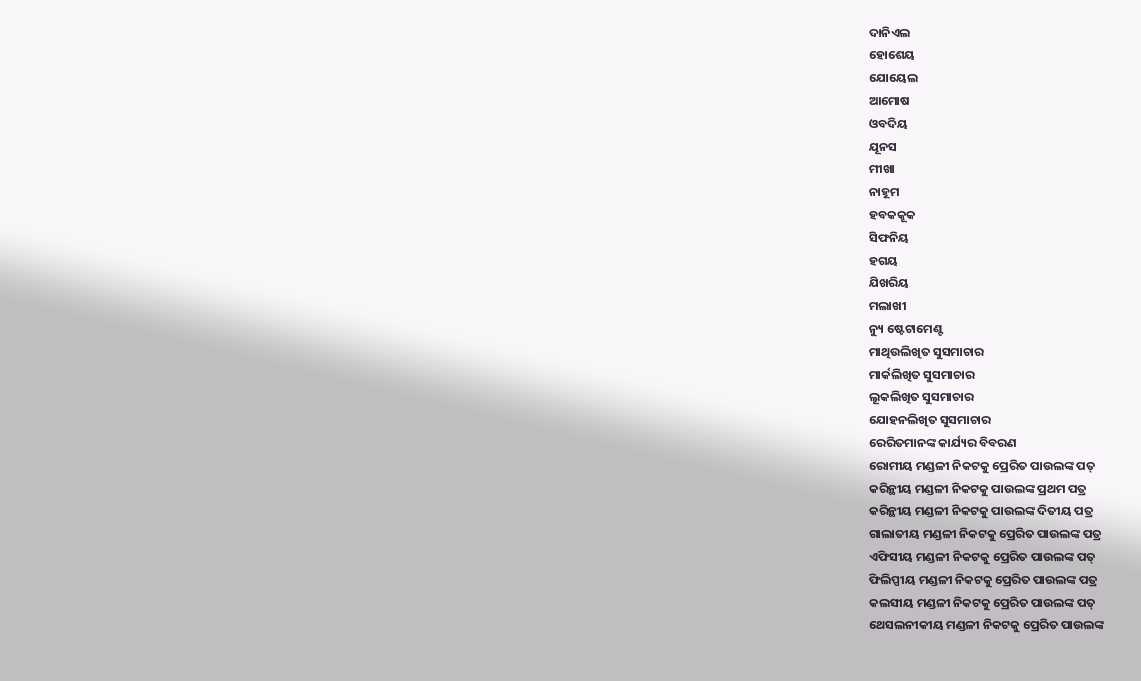ଦାନିଏଲ
ହୋଶେୟ
ଯୋୟେଲ
ଆମୋଷ
ଓବଦିୟ
ଯୂନସ
ମୀଖା
ନାହୂମ
ହବକକୂକ
ସିଫନିୟ
ହଗୟ
ଯିଖରିୟ
ମଲାଖୀ
ନ୍ୟୁ ଷ୍ଟେଟାମେଣ୍ଟ
ମାଥିଉଲିଖିତ ସୁସମାଚାର
ମାର୍କଲିଖିତ ସୁସମାଚାର
ଲୂକଲିଖିତ ସୁସମାଚାର
ଯୋହନଲିଖିତ ସୁସମାଚାର
ରେରିତମାନଙ୍କ କାର୍ଯ୍ୟର ବିବରଣ
ରୋମୀୟ ମଣ୍ଡଳୀ ନିକଟକୁ ପ୍ରେରିତ ପାଉଲଙ୍କ ପତ୍
କରିନ୍ଥୀୟ ମଣ୍ଡଳୀ ନିକଟକୁ ପାଉଲଙ୍କ ପ୍ରଥମ ପତ୍ର
କରିନ୍ଥୀୟ ମଣ୍ଡଳୀ ନିକଟକୁ ପାଉଲଙ୍କ ଦିତୀୟ ପତ୍ର
ଗାଲାତୀୟ ମଣ୍ଡଳୀ ନିକଟକୁ ପ୍ରେରିତ ପାଉଲଙ୍କ ପତ୍ର
ଏଫିସୀୟ ମଣ୍ଡଳୀ ନିକଟକୁ ପ୍ରେରିତ ପାଉଲଙ୍କ ପତ୍
ଫିଲିପ୍ପୀୟ ମଣ୍ଡଳୀ ନିକଟକୁ ପ୍ରେରିତ ପାଉଲଙ୍କ ପତ୍ର
କଲସୀୟ ମଣ୍ଡଳୀ ନିକଟକୁ ପ୍ରେରିତ ପାଉଲଙ୍କ ପତ୍
ଥେସଲନୀକୀୟ ମଣ୍ଡଳୀ ନିକଟକୁ ପ୍ରେରିତ ପାଉଲଙ୍କ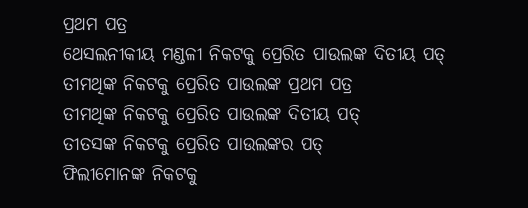ପ୍ରଥମ ପତ୍ର
ଥେସଲନୀକୀୟ ମଣ୍ଡଳୀ ନିକଟକୁ ପ୍ରେରିତ ପାଉଲଙ୍କ ଦିତୀୟ ପତ୍
ତୀମଥିଙ୍କ ନିକଟକୁ ପ୍ରେରିତ ପାଉଲଙ୍କ ପ୍ରଥମ ପତ୍ର
ତୀମଥିଙ୍କ ନିକଟକୁ ପ୍ରେରିତ ପାଉଲଙ୍କ ଦିତୀୟ ପତ୍
ତୀତସଙ୍କ ନିକଟକୁ ପ୍ରେରିତ ପାଉଲଙ୍କର ପତ୍
ଫିଲୀମୋନଙ୍କ ନିକଟକୁ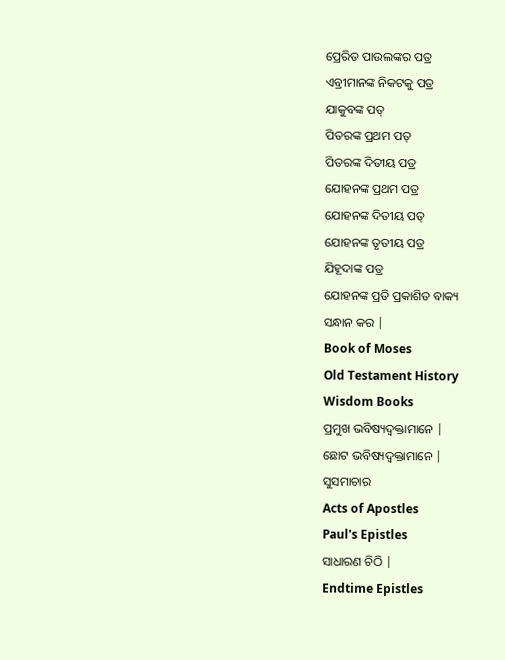ପ୍ରେରିତ ପାଉଲଙ୍କର ପତ୍ର
ଏବ୍ରୀମାନଙ୍କ ନିକଟକୁ ପତ୍ର
ଯାକୁବଙ୍କ ପତ୍
ପିତରଙ୍କ ପ୍ରଥମ ପତ୍
ପିତରଙ୍କ ଦିତୀୟ ପତ୍ର
ଯୋହନଙ୍କ ପ୍ରଥମ ପତ୍ର
ଯୋହନଙ୍କ ଦିତୀୟ ପତ୍
ଯୋହନଙ୍କ ତୃତୀୟ ପତ୍ର
ଯିହୂଦାଙ୍କ ପତ୍ର
ଯୋହନଙ୍କ ପ୍ରତି ପ୍ରକାଶିତ ବାକ୍ୟ
ସନ୍ଧାନ କର |
Book of Moses
Old Testament History
Wisdom Books
ପ୍ରମୁଖ ଭବିଷ୍ୟଦ୍ବକ୍ତାମାନେ |
ଛୋଟ ଭବିଷ୍ୟଦ୍ବକ୍ତାମାନେ |
ସୁସମାଚାର
Acts of Apostles
Paul's Epistles
ସାଧାରଣ ଚିଠି |
Endtime Epistles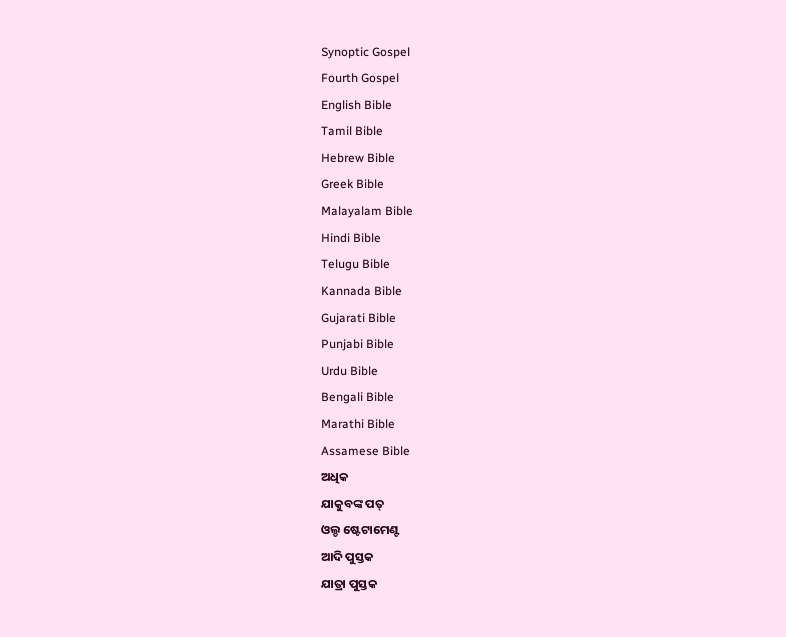Synoptic Gospel
Fourth Gospel
English Bible
Tamil Bible
Hebrew Bible
Greek Bible
Malayalam Bible
Hindi Bible
Telugu Bible
Kannada Bible
Gujarati Bible
Punjabi Bible
Urdu Bible
Bengali Bible
Marathi Bible
Assamese Bible
ଅଧିକ
ଯାକୁବଙ୍କ ପତ୍
ଓଲ୍ଡ ଷ୍ଟେଟାମେଣ୍ଟ
ଆଦି ପୁସ୍ତକ
ଯାତ୍ରା ପୁସ୍ତକ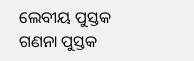ଲେବୀୟ ପୁସ୍ତକ
ଗଣନା ପୁସ୍ତକ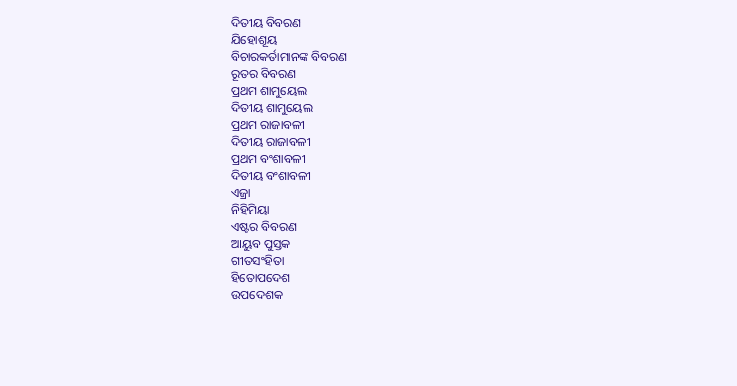ଦିତୀୟ ବିବରଣ
ଯିହୋଶୂୟ
ବିଚାରକର୍ତାମାନଙ୍କ ବିବରଣ
ରୂତର ବିବରଣ
ପ୍ରଥମ ଶାମୁୟେଲ
ଦିତୀୟ ଶାମୁୟେଲ
ପ୍ରଥମ ରାଜାବଳୀ
ଦିତୀୟ ରାଜାବଳୀ
ପ୍ରଥମ ବଂଶାବଳୀ
ଦିତୀୟ ବଂଶାବଳୀ
ଏଜ୍ରା
ନିହିମିୟା
ଏଷ୍ଟର ବିବରଣ
ଆୟୁବ ପୁସ୍ତକ
ଗୀତସଂହିତା
ହିତୋପଦେଶ
ଉପଦେଶକ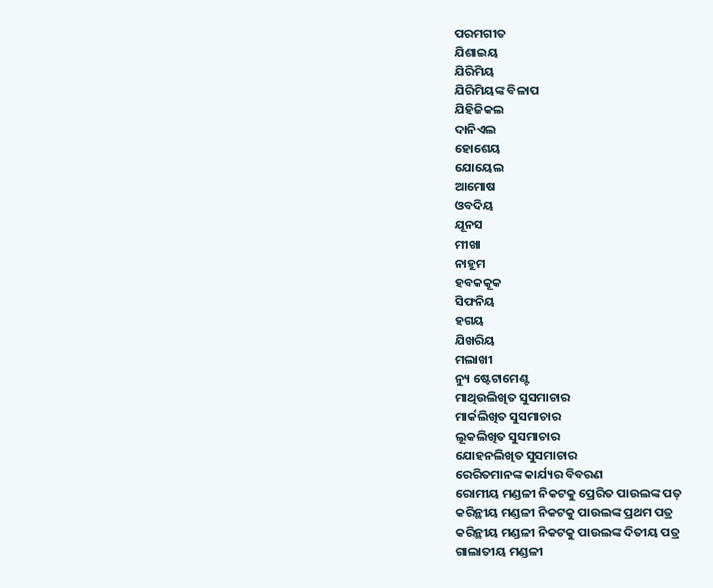ପରମଗୀତ
ଯିଶାଇୟ
ଯିରିମିୟ
ଯିରିମିୟଙ୍କ ବିଳାପ
ଯିହିଜିକଲ
ଦାନିଏଲ
ହୋଶେୟ
ଯୋୟେଲ
ଆମୋଷ
ଓବଦିୟ
ଯୂନସ
ମୀଖା
ନାହୂମ
ହବକକୂକ
ସିଫନିୟ
ହଗୟ
ଯିଖରିୟ
ମଲାଖୀ
ନ୍ୟୁ ଷ୍ଟେଟାମେଣ୍ଟ
ମାଥିଉଲିଖିତ ସୁସମାଚାର
ମାର୍କଲିଖିତ ସୁସମାଚାର
ଲୂକଲିଖିତ ସୁସମାଚାର
ଯୋହନଲିଖିତ ସୁସମାଚାର
ରେରିତମାନଙ୍କ କାର୍ଯ୍ୟର ବିବରଣ
ରୋମୀୟ ମଣ୍ଡଳୀ ନିକଟକୁ ପ୍ରେରିତ ପାଉଲଙ୍କ ପତ୍
କରିନ୍ଥୀୟ ମଣ୍ଡଳୀ ନିକଟକୁ ପାଉଲଙ୍କ ପ୍ରଥମ ପତ୍ର
କରିନ୍ଥୀୟ ମଣ୍ଡଳୀ ନିକଟକୁ ପାଉଲଙ୍କ ଦିତୀୟ ପତ୍ର
ଗାଲାତୀୟ ମଣ୍ଡଳୀ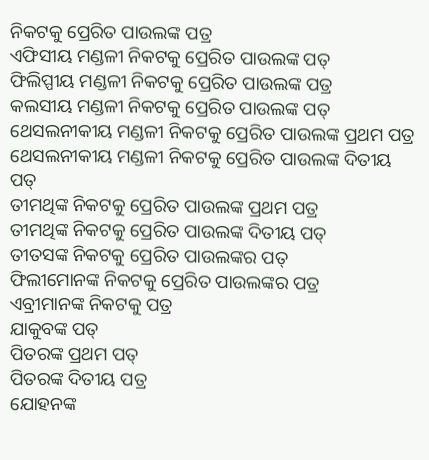ନିକଟକୁ ପ୍ରେରିତ ପାଉଲଙ୍କ ପତ୍ର
ଏଫିସୀୟ ମଣ୍ଡଳୀ ନିକଟକୁ ପ୍ରେରିତ ପାଉଲଙ୍କ ପତ୍
ଫିଲିପ୍ପୀୟ ମଣ୍ଡଳୀ ନିକଟକୁ ପ୍ରେରିତ ପାଉଲଙ୍କ ପତ୍ର
କଲସୀୟ ମଣ୍ଡଳୀ ନିକଟକୁ ପ୍ରେରିତ ପାଉଲଙ୍କ ପତ୍
ଥେସଲନୀକୀୟ ମଣ୍ଡଳୀ ନିକଟକୁ ପ୍ରେରିତ ପାଉଲଙ୍କ ପ୍ରଥମ ପତ୍ର
ଥେସଲନୀକୀୟ ମଣ୍ଡଳୀ ନିକଟକୁ ପ୍ରେରିତ ପାଉଲଙ୍କ ଦିତୀୟ ପତ୍
ତୀମଥିଙ୍କ ନିକଟକୁ ପ୍ରେରିତ ପାଉଲଙ୍କ ପ୍ରଥମ ପତ୍ର
ତୀମଥିଙ୍କ ନିକଟକୁ ପ୍ରେରିତ ପାଉଲଙ୍କ ଦିତୀୟ ପତ୍
ତୀତସଙ୍କ ନିକଟକୁ ପ୍ରେରିତ ପାଉଲଙ୍କର ପତ୍
ଫିଲୀମୋନଙ୍କ ନିକଟକୁ ପ୍ରେରିତ ପାଉଲଙ୍କର ପତ୍ର
ଏବ୍ରୀମାନଙ୍କ ନିକଟକୁ ପତ୍ର
ଯାକୁବଙ୍କ ପତ୍
ପିତରଙ୍କ ପ୍ରଥମ ପତ୍
ପିତରଙ୍କ ଦିତୀୟ ପତ୍ର
ଯୋହନଙ୍କ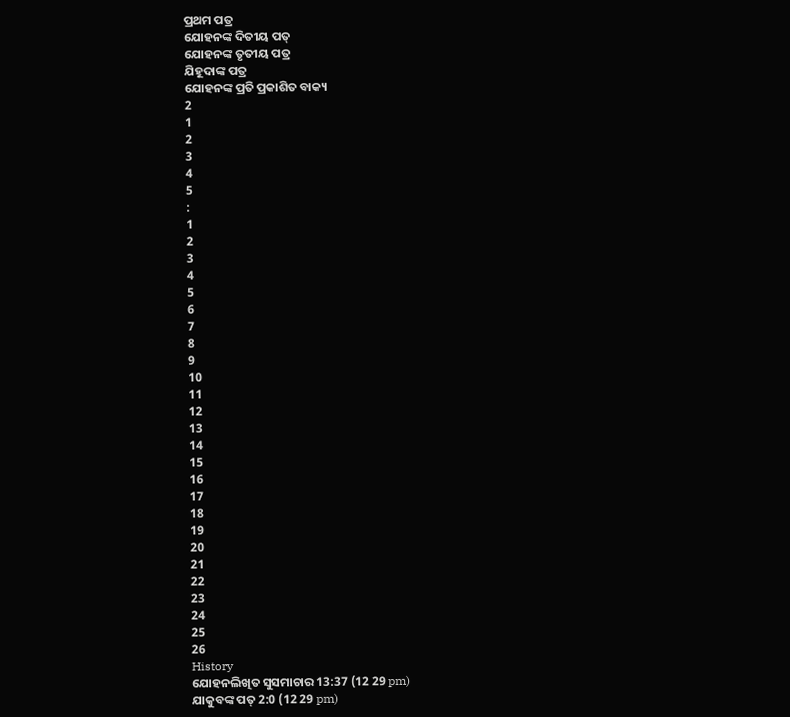ପ୍ରଥମ ପତ୍ର
ଯୋହନଙ୍କ ଦିତୀୟ ପତ୍
ଯୋହନଙ୍କ ତୃତୀୟ ପତ୍ର
ଯିହୂଦାଙ୍କ ପତ୍ର
ଯୋହନଙ୍କ ପ୍ରତି ପ୍ରକାଶିତ ବାକ୍ୟ
2
1
2
3
4
5
:
1
2
3
4
5
6
7
8
9
10
11
12
13
14
15
16
17
18
19
20
21
22
23
24
25
26
History
ଯୋହନଲିଖିତ ସୁସମାଚାର 13:37 (12 29 pm)
ଯାକୁବଙ୍କ ପତ୍ 2:0 (12 29 pm)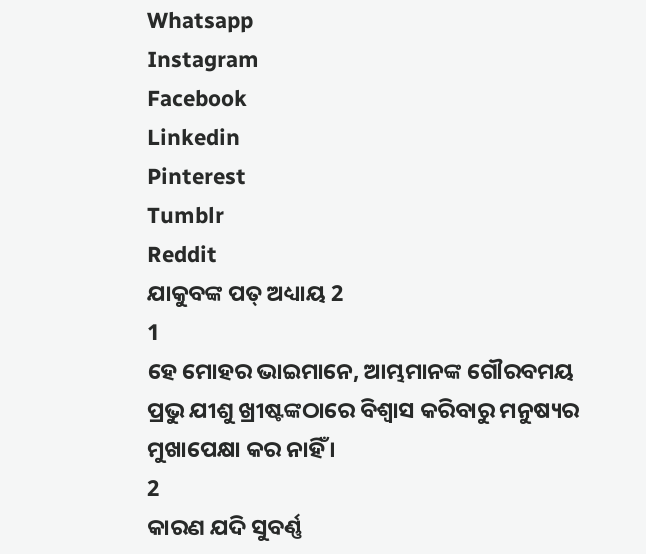Whatsapp
Instagram
Facebook
Linkedin
Pinterest
Tumblr
Reddit
ଯାକୁବଙ୍କ ପତ୍ ଅଧ୍ୟାୟ 2
1
ହେ ମୋହର ଭାଇମାନେ, ଆମ୍ଭମାନଙ୍କ ଗୌରବମୟ ପ୍ରଭୁ ଯୀଶୁ ଖ୍ରୀଷ୍ଟଙ୍କଠାରେ ବିଶ୍ଵାସ କରିବାରୁ ମନୁଷ୍ୟର ମୁଖାପେକ୍ଷା କର ନାହିଁ ।
2
କାରଣ ଯଦି ସୁବର୍ଣ୍ଣ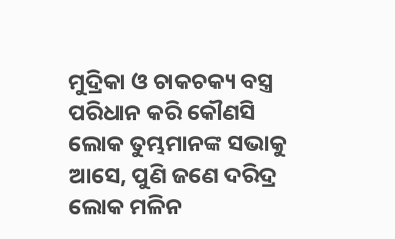ମୁଦ୍ରିକା ଓ ଚାକଚକ୍ୟ ବସ୍ତ୍ର ପରିଧାନ କରି କୌଣସି ଲୋକ ତୁମ୍ଭମାନଙ୍କ ସଭାକୁ ଆସେ, ପୁଣି ଜଣେ ଦରିଦ୍ର ଲୋକ ମଳିନ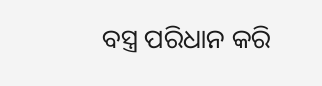ବସ୍ତ୍ର ପରିଧାନ କରି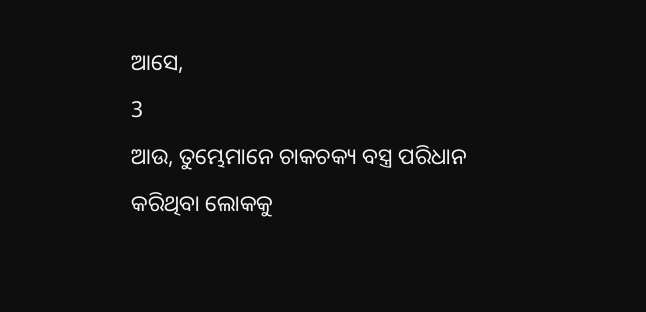ଆସେ,
3
ଆଉ, ତୁମ୍ଭେମାନେ ଚାକଚକ୍ୟ ବସ୍ତ୍ର ପରିଧାନ କରିଥିବା ଲୋକକୁ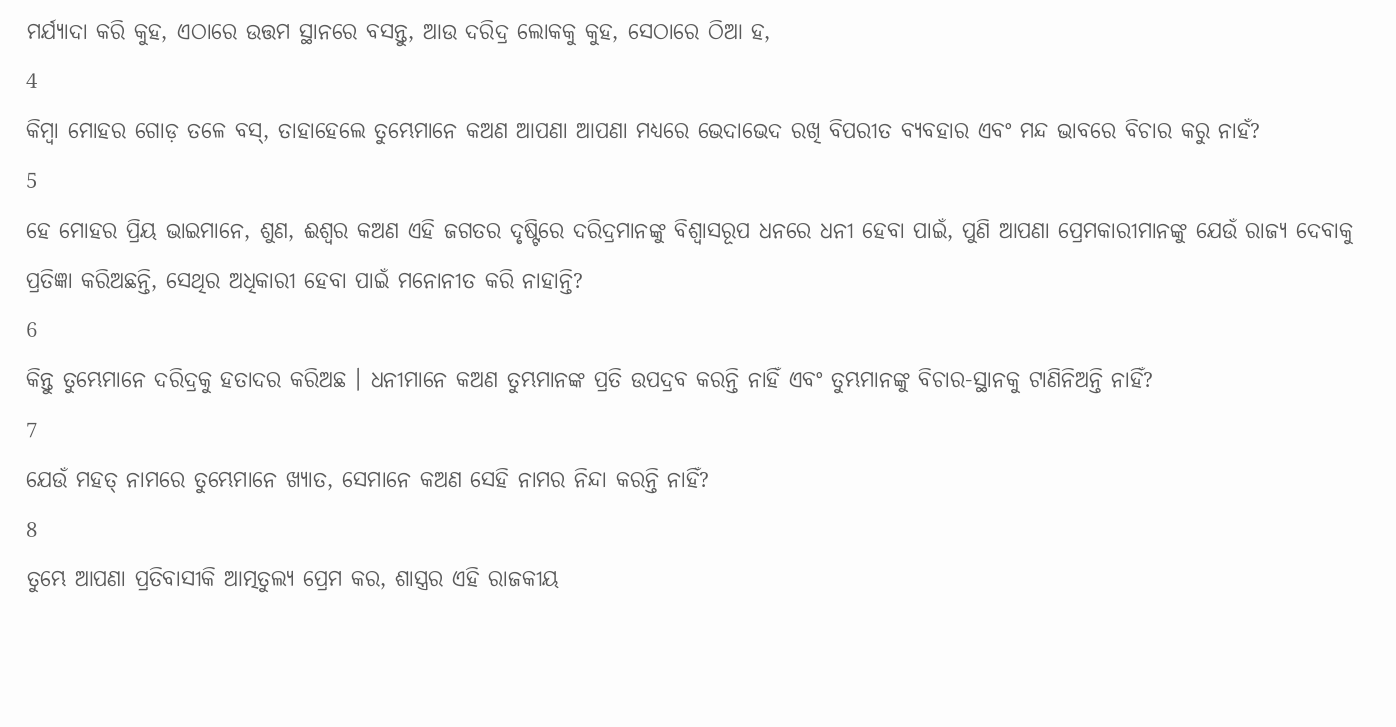ମର୍ଯ୍ୟାଦା କରି କୁହ, ଏଠାରେ ଉତ୍ତମ ସ୍ଥାନରେ ବସନ୍ତୁ, ଆଉ ଦରିଦ୍ର ଲୋକକୁ କୁହ, ସେଠାରେ ଠିଆ ହ,
4
କିମ୍ଵା ମୋହର ଗୋଡ଼ ତଳେ ବସ୍, ତାହାହେଲେ ତୁମ୍ଭେମାନେ କଅଣ ଆପଣା ଆପଣା ମଧ୍ୟରେ ଭେଦାଭେଦ ରଖି ବିପରୀତ ବ୍ୟବହାର ଏବଂ ମନ୍ଦ ଭାବରେ ବିଚାର କରୁ ନାହଁ?
5
ହେ ମୋହର ପ୍ରିୟ ଭାଇମାନେ, ଶୁଣ, ଈଶ୍ଵର କଅଣ ଏହି ଜଗତର ଦୃଷ୍ଟିରେ ଦରିଦ୍ରମାନଙ୍କୁ ବିଶ୍ଵାସରୂପ ଧନରେ ଧନୀ ହେବା ପାଇଁ, ପୁଣି ଆପଣା ପ୍ରେମକାରୀମାନଙ୍କୁ ଯେଉଁ ରାଜ୍ୟ ଦେବାକୁ ପ୍ରତିଜ୍ଞା କରିଅଛନ୍ତି, ସେଥିର ଅଧିକାରୀ ହେବା ପାଇଁ ମନୋନୀତ କରି ନାହାନ୍ତି?
6
କିନ୍ତୁ ତୁମ୍ଭେମାନେ ଦରିଦ୍ରକୁ ହତାଦର କରିଅଛ । ଧନୀମାନେ କଅଣ ତୁମ୍ଭମାନଙ୍କ ପ୍ରତି ଉପଦ୍ରବ କରନ୍ତି ନାହିଁ ଏବଂ ତୁମ୍ଭମାନଙ୍କୁ ବିଚାର-ସ୍ଥାନକୁ ଟାଣିନିଅନ୍ତି ନାହିଁ?
7
ଯେଉଁ ମହତ୍ ନାମରେ ତୁମ୍ଭେମାନେ ଖ୍ୟାତ, ସେମାନେ କଅଣ ସେହି ନାମର ନିନ୍ଦା କରନ୍ତି ନାହିଁ?
8
ତୁମ୍ଭେ ଆପଣା ପ୍ରତିବାସୀକି ଆତ୍ମତୁଲ୍ୟ ପ୍ରେମ କର, ଶାସ୍ତ୍ରର ଏହି ରାଜକୀୟ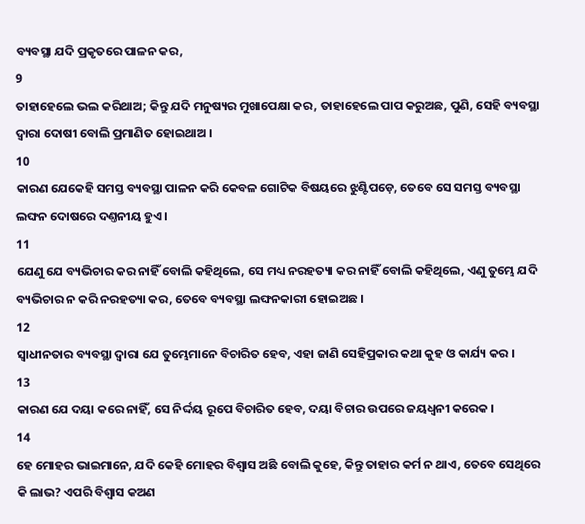ବ୍ୟବସ୍ଥା ଯଦି ପ୍ରକୃତରେ ପାଳନ କର,
9
ତାହାହେଲେ ଭଲ କରିଥାଅ; କିନ୍ତୁ ଯଦି ମନୁଷ୍ୟର ମୁଖାପେକ୍ଷା କର, ତାହାହେଲେ ପାପ କରୁଅଛ, ପୁଣି, ସେହି ବ୍ୟବସ୍ଥା ଦ୍ଵାରା ଦୋଷୀ ବୋଲି ପ୍ରମାଣିତ ହୋଇଥାଅ ।
10
କାରଣ ଯେକେହି ସମସ୍ତ ବ୍ୟବସ୍ଥା ପାଳନ କରି କେବଳ ଗୋଟିକ ବିଷୟରେ ଝୁଣ୍ଟିପଡ଼େ, ତେବେ ସେ ସମସ୍ତ ବ୍ୟବସ୍ଥା ଲଙ୍ଘନ ଦୋଷରେ ଦଣ୍ତନୀୟ ହୁଏ ।
11
ଯେଣୁ ଯେ ବ୍ୟଭିଚାର କର ନାହିଁ ବୋଲି କହିଥିଲେ, ସେ ମଧ୍ୟ ନରହତ୍ୟା କର ନାହିଁ ବୋଲି କହିଥିଲେ, ଏଣୁ ତୁମ୍ଭେ ଯଦି ବ୍ୟଭିଚାର ନ କରି ନରହତ୍ୟା କର, ତେବେ ବ୍ୟବସ୍ଥା ଲଙ୍ଘନକାରୀ ହୋଇଅଛ ।
12
ସ୍ଵାଧୀନତାର ବ୍ୟବସ୍ଥା ଦ୍ଵାରା ଯେ ତୁମ୍ଭେମାନେ ବିଚାରିତ ହେବ, ଏହା ଜାଣି ସେହିପ୍ରକାର କଥା କୁହ ଓ କାର୍ଯ୍ୟ କର ।
13
କାରଣ ଯେ ଦୟା କରେ ନାହିଁ, ସେ ନିର୍ଦ୍ଦୟ ରୂପେ ବିଚାରିତ ହେବ, ଦୟା ବିଚାର ଉପରେ ଜୟଧ୍ଵନୀ କରେକ ।
14
ହେ ମୋହର ଭାଇମାନେ, ଯଦି କେହି ମୋହର ବିଶ୍ଵାସ ଅଛି ବୋଲି କୁହେ, କିନ୍ତୁ ତାହାର କର୍ମ ନ ଥାଏ, ତେବେ ସେଥିରେ କି ଲାଭ? ଏପରି ବିଶ୍ଵାସ କଅଣ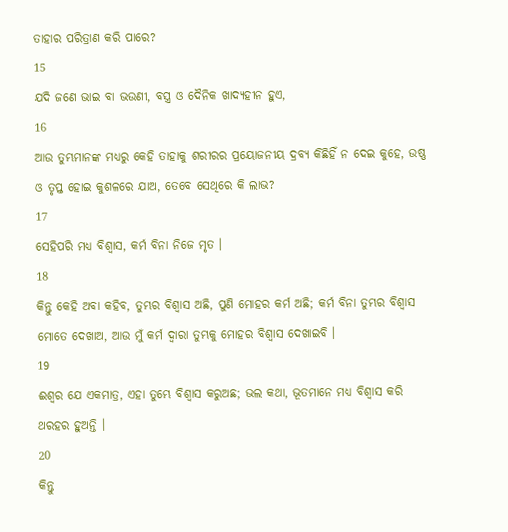ତାହାର ପରିତ୍ରାଣ କରି ପାରେ?
15
ଯଦି ଜଣେ ଭାଇ ବା ଭଉଣୀ, ବସ୍ତ୍ର ଓ ଦୈନିକ ଖାଦ୍ୟହୀନ ହୁଏ,
16
ଆଉ ତୁମ୍ଭମାନଙ୍କ ମଧ୍ୟରୁ କେହି ତାହାକୁ ଶରୀରର ପ୍ରୟୋଜନୀୟ ଦ୍ରବ୍ୟ କିଛିହିଁ ନ ଦେଇ କୁହେ, ଉଷ୍ଣ ଓ ତୃପ୍ତ ହୋଇ କୁଶଳରେ ଯାଅ, ତେବେ ସେଥିରେ କି ଲାଭ?
17
ସେହିପରି ମଧ୍ୟ ବିଶ୍ଵାସ, କର୍ମ ବିନା ନିଜେ ମୃତ ।
18
କିନ୍ତୁ କେହି ଅବା କହିବ, ତୁମ୍ଭର ବିଶ୍ଵାସ ଅଛି, ପୁଣି ମୋହର କର୍ମ ଅଛି; କର୍ମ ବିନା ତୁମ୍ଭର ବିଶ୍ଵାସ ମୋତେ ଦେଖାଅ, ଆଉ ମୁଁ କର୍ମ ଦ୍ଵାରା ତୁମ୍ଭକୁ ମୋହର ବିଶ୍ଵାସ ଦେଖାଇବି ।
19
ଈଶ୍ଵର ଯେ ଏକମାତ୍ର, ଏହା ତୁମ୍ଭେ ବିଶ୍ଵାସ କରୁଅଛ; ଭଲ କଥା, ଭୂତମାନେ ମଧ୍ୟ ବିଶ୍ଵାସ କରି ଥରହର ହୁଅନ୍ତି ।
20
କିନ୍ତୁ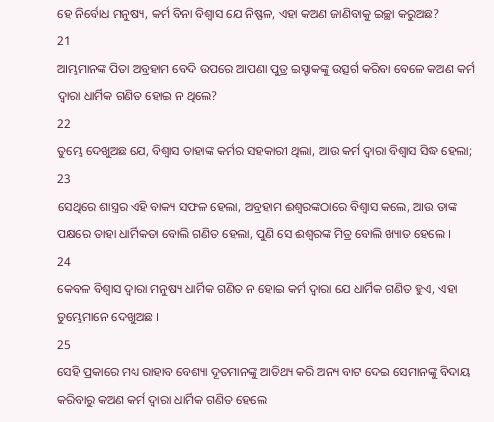ହେ ନିର୍ବୋଧ ମନୁଷ୍ୟ, କର୍ମ ବିନା ବିଶ୍ଵାସ ଯେ ନିଷ୍ଫଳ, ଏହା କଅଣ ଜାଣିବାକୁ ଇଚ୍ଛା କରୁଅଛ?
21
ଆମ୍ଭମାନଙ୍କ ପିତା ଅବ୍ରହାମ ବେଦି ଉପରେ ଆପଣା ପୁତ୍ର ଇସ୍ହାକଙ୍କୁ ଉତ୍ସର୍ଗ କରିବା ବେଳେ କଅଣ କର୍ମ ଦ୍ଵାରା ଧାର୍ମିକ ଗଣିତ ହୋଇ ନ ଥିଲେ?
22
ତୁମ୍ଭେ ଦେଖୁଅଛ ଯେ, ବିଶ୍ଵାସ ତାହାଙ୍କ କର୍ମର ସହକାରୀ ଥିଲା, ଆଉ କର୍ମ ଦ୍ଵାରା ବିଶ୍ଵାସ ସିଦ୍ଧ ହେଲା;
23
ସେଥିରେ ଶାସ୍ତ୍ରର ଏହି ବାକ୍ୟ ସଫଳ ହେଲା, ଅବ୍ରହାମ ଈଶ୍ଵରଙ୍କଠାରେ ବିଶ୍ଵାସ କଲେ, ଆଉ ତାଙ୍କ ପକ୍ଷରେ ତାହା ଧାର୍ମିକତା ବୋଲି ଗଣିତ ହେଲା, ପୁଣି ସେ ଈଶ୍ଵରଙ୍କ ମିତ୍ର ବୋଲି ଖ୍ୟାତ ହେଲେ ।
24
କେବଳ ବିଶ୍ଵାସ ଦ୍ଵାରା ମନୁଷ୍ୟ ଧାର୍ମିକ ଗଣିତ ନ ହୋଇ କର୍ମ ଦ୍ଵାରା ଯେ ଧାର୍ମିକ ଗଣିତ ହୁଏ, ଏହା ତୁମ୍ଭେମାନେ ଦେଖୁଅଛ ।
25
ସେହି ପ୍ରକାରେ ମଧ୍ୟ ରାହାବ ବେଶ୍ୟା ଦୂତମାନଙ୍କୁ ଆତିଥ୍ୟ କରି ଅନ୍ୟ ବାଟ ଦେଇ ସେମାନଙ୍କୁ ବିଦାୟ କରିବାରୁ କଅଣ କର୍ମ ଦ୍ଵାରା ଧାର୍ମିକ ଗଣିତ ହେଲେ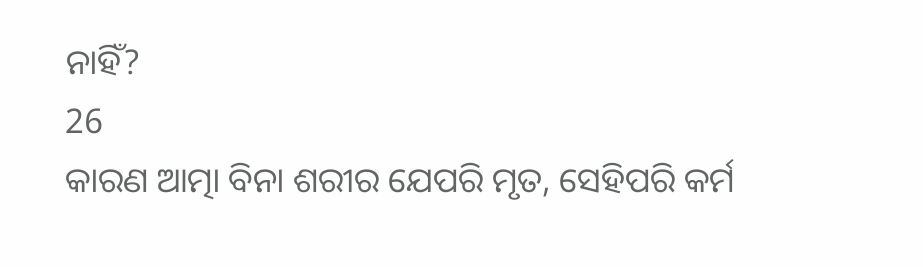ନାହିଁ?
26
କାରଣ ଆତ୍ମା ବିନା ଶରୀର ଯେପରି ମୃତ, ସେହିପରି କର୍ମ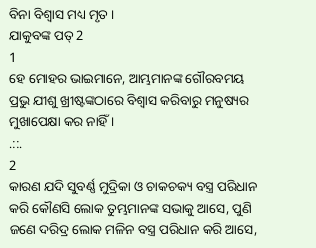ବିନା ବିଶ୍ଵାସ ମଧ୍ୟ ମୃତ ।
ଯାକୁବଙ୍କ ପତ୍ 2
1
ହେ ମୋହର ଭାଇମାନେ, ଆମ୍ଭମାନଙ୍କ ଗୌରବମୟ ପ୍ରଭୁ ଯୀଶୁ ଖ୍ରୀଷ୍ଟଙ୍କଠାରେ ବିଶ୍ଵାସ କରିବାରୁ ମନୁଷ୍ୟର ମୁଖାପେକ୍ଷା କର ନାହିଁ ।
.::.
2
କାରଣ ଯଦି ସୁବର୍ଣ୍ଣ ମୁଦ୍ରିକା ଓ ଚାକଚକ୍ୟ ବସ୍ତ୍ର ପରିଧାନ କରି କୌଣସି ଲୋକ ତୁମ୍ଭମାନଙ୍କ ସଭାକୁ ଆସେ, ପୁଣି ଜଣେ ଦରିଦ୍ର ଲୋକ ମଳିନ ବସ୍ତ୍ର ପରିଧାନ କରି ଆସେ,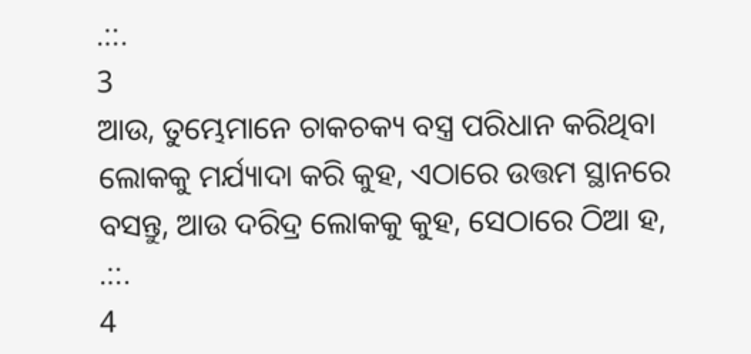.::.
3
ଆଉ, ତୁମ୍ଭେମାନେ ଚାକଚକ୍ୟ ବସ୍ତ୍ର ପରିଧାନ କରିଥିବା ଲୋକକୁ ମର୍ଯ୍ୟାଦା କରି କୁହ, ଏଠାରେ ଉତ୍ତମ ସ୍ଥାନରେ ବସନ୍ତୁ, ଆଉ ଦରିଦ୍ର ଲୋକକୁ କୁହ, ସେଠାରେ ଠିଆ ହ,
.::.
4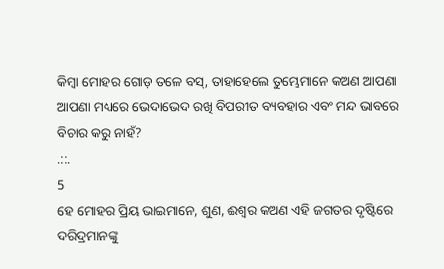କିମ୍ଵା ମୋହର ଗୋଡ଼ ତଳେ ବସ୍, ତାହାହେଲେ ତୁମ୍ଭେମାନେ କଅଣ ଆପଣା ଆପଣା ମଧ୍ୟରେ ଭେଦାଭେଦ ରଖି ବିପରୀତ ବ୍ୟବହାର ଏବଂ ମନ୍ଦ ଭାବରେ ବିଚାର କରୁ ନାହଁ?
.::.
5
ହେ ମୋହର ପ୍ରିୟ ଭାଇମାନେ, ଶୁଣ, ଈଶ୍ଵର କଅଣ ଏହି ଜଗତର ଦୃଷ୍ଟିରେ ଦରିଦ୍ରମାନଙ୍କୁ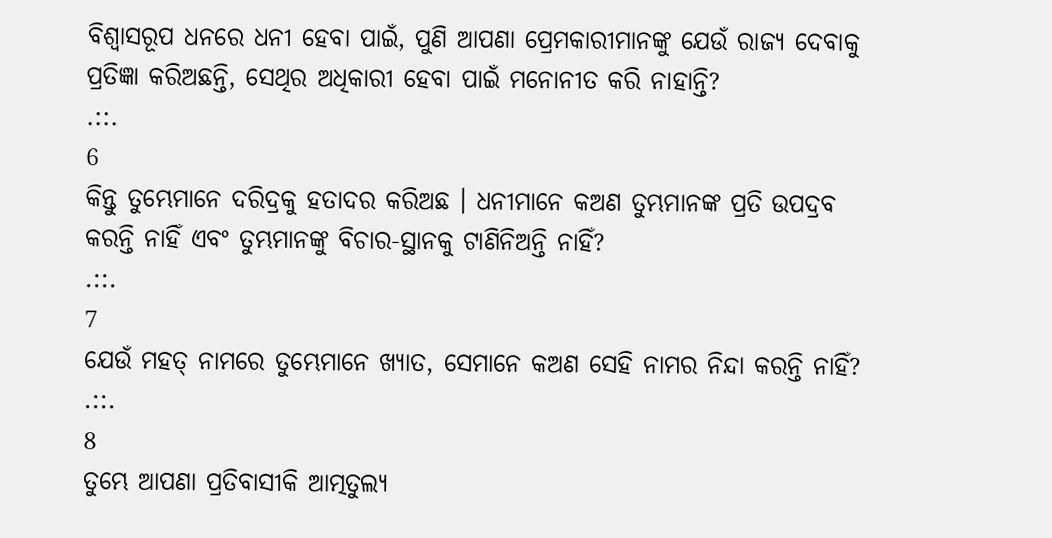ବିଶ୍ଵାସରୂପ ଧନରେ ଧନୀ ହେବା ପାଇଁ, ପୁଣି ଆପଣା ପ୍ରେମକାରୀମାନଙ୍କୁ ଯେଉଁ ରାଜ୍ୟ ଦେବାକୁ ପ୍ରତିଜ୍ଞା କରିଅଛନ୍ତି, ସେଥିର ଅଧିକାରୀ ହେବା ପାଇଁ ମନୋନୀତ କରି ନାହାନ୍ତି?
.::.
6
କିନ୍ତୁ ତୁମ୍ଭେମାନେ ଦରିଦ୍ରକୁ ହତାଦର କରିଅଛ । ଧନୀମାନେ କଅଣ ତୁମ୍ଭମାନଙ୍କ ପ୍ରତି ଉପଦ୍ରବ କରନ୍ତି ନାହିଁ ଏବଂ ତୁମ୍ଭମାନଙ୍କୁ ବିଚାର-ସ୍ଥାନକୁ ଟାଣିନିଅନ୍ତି ନାହିଁ?
.::.
7
ଯେଉଁ ମହତ୍ ନାମରେ ତୁମ୍ଭେମାନେ ଖ୍ୟାତ, ସେମାନେ କଅଣ ସେହି ନାମର ନିନ୍ଦା କରନ୍ତି ନାହିଁ?
.::.
8
ତୁମ୍ଭେ ଆପଣା ପ୍ରତିବାସୀକି ଆତ୍ମତୁଲ୍ୟ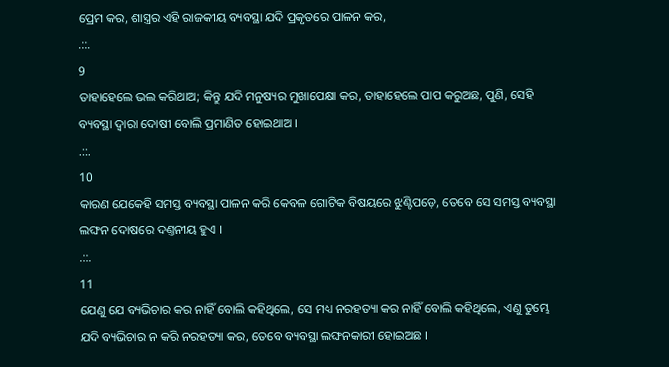ପ୍ରେମ କର, ଶାସ୍ତ୍ରର ଏହି ରାଜକୀୟ ବ୍ୟବସ୍ଥା ଯଦି ପ୍ରକୃତରେ ପାଳନ କର,
.::.
9
ତାହାହେଲେ ଭଲ କରିଥାଅ; କିନ୍ତୁ ଯଦି ମନୁଷ୍ୟର ମୁଖାପେକ୍ଷା କର, ତାହାହେଲେ ପାପ କରୁଅଛ, ପୁଣି, ସେହି ବ୍ୟବସ୍ଥା ଦ୍ଵାରା ଦୋଷୀ ବୋଲି ପ୍ରମାଣିତ ହୋଇଥାଅ ।
.::.
10
କାରଣ ଯେକେହି ସମସ୍ତ ବ୍ୟବସ୍ଥା ପାଳନ କରି କେବଳ ଗୋଟିକ ବିଷୟରେ ଝୁଣ୍ଟିପଡ଼େ, ତେବେ ସେ ସମସ୍ତ ବ୍ୟବସ୍ଥା ଲଙ୍ଘନ ଦୋଷରେ ଦଣ୍ତନୀୟ ହୁଏ ।
.::.
11
ଯେଣୁ ଯେ ବ୍ୟଭିଚାର କର ନାହିଁ ବୋଲି କହିଥିଲେ, ସେ ମଧ୍ୟ ନରହତ୍ୟା କର ନାହିଁ ବୋଲି କହିଥିଲେ, ଏଣୁ ତୁମ୍ଭେ ଯଦି ବ୍ୟଭିଚାର ନ କରି ନରହତ୍ୟା କର, ତେବେ ବ୍ୟବସ୍ଥା ଲଙ୍ଘନକାରୀ ହୋଇଅଛ ।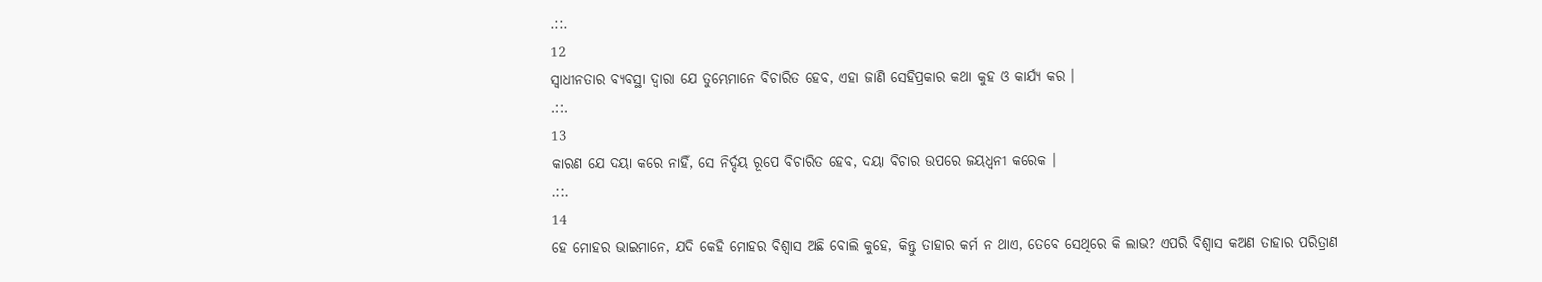.::.
12
ସ୍ଵାଧୀନତାର ବ୍ୟବସ୍ଥା ଦ୍ଵାରା ଯେ ତୁମ୍ଭେମାନେ ବିଚାରିତ ହେବ, ଏହା ଜାଣି ସେହିପ୍ରକାର କଥା କୁହ ଓ କାର୍ଯ୍ୟ କର ।
.::.
13
କାରଣ ଯେ ଦୟା କରେ ନାହିଁ, ସେ ନିର୍ଦ୍ଦୟ ରୂପେ ବିଚାରିତ ହେବ, ଦୟା ବିଚାର ଉପରେ ଜୟଧ୍ଵନୀ କରେକ ।
.::.
14
ହେ ମୋହର ଭାଇମାନେ, ଯଦି କେହି ମୋହର ବିଶ୍ଵାସ ଅଛି ବୋଲି କୁହେ, କିନ୍ତୁ ତାହାର କର୍ମ ନ ଥାଏ, ତେବେ ସେଥିରେ କି ଲାଭ? ଏପରି ବିଶ୍ଵାସ କଅଣ ତାହାର ପରିତ୍ରାଣ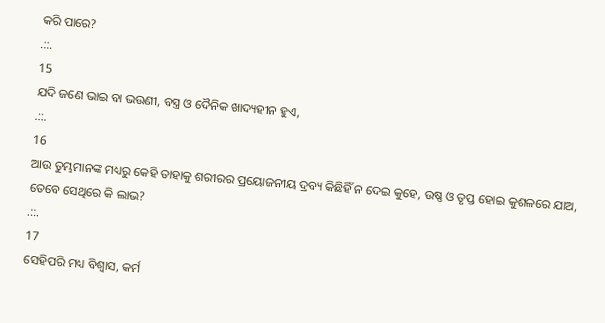କରି ପାରେ?
.::.
15
ଯଦି ଜଣେ ଭାଇ ବା ଭଉଣୀ, ବସ୍ତ୍ର ଓ ଦୈନିକ ଖାଦ୍ୟହୀନ ହୁଏ,
.::.
16
ଆଉ ତୁମ୍ଭମାନଙ୍କ ମଧ୍ୟରୁ କେହି ତାହାକୁ ଶରୀରର ପ୍ରୟୋଜନୀୟ ଦ୍ରବ୍ୟ କିଛିହିଁ ନ ଦେଇ କୁହେ, ଉଷ୍ଣ ଓ ତୃପ୍ତ ହୋଇ କୁଶଳରେ ଯାଅ, ତେବେ ସେଥିରେ କି ଲାଭ?
.::.
17
ସେହିପରି ମଧ୍ୟ ବିଶ୍ଵାସ, କର୍ମ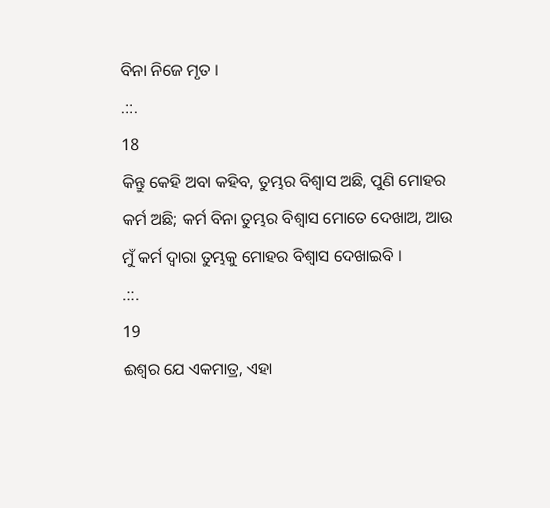ବିନା ନିଜେ ମୃତ ।
.::.
18
କିନ୍ତୁ କେହି ଅବା କହିବ, ତୁମ୍ଭର ବିଶ୍ଵାସ ଅଛି, ପୁଣି ମୋହର କର୍ମ ଅଛି; କର୍ମ ବିନା ତୁମ୍ଭର ବିଶ୍ଵାସ ମୋତେ ଦେଖାଅ, ଆଉ ମୁଁ କର୍ମ ଦ୍ଵାରା ତୁମ୍ଭକୁ ମୋହର ବିଶ୍ଵାସ ଦେଖାଇବି ।
.::.
19
ଈଶ୍ଵର ଯେ ଏକମାତ୍ର, ଏହା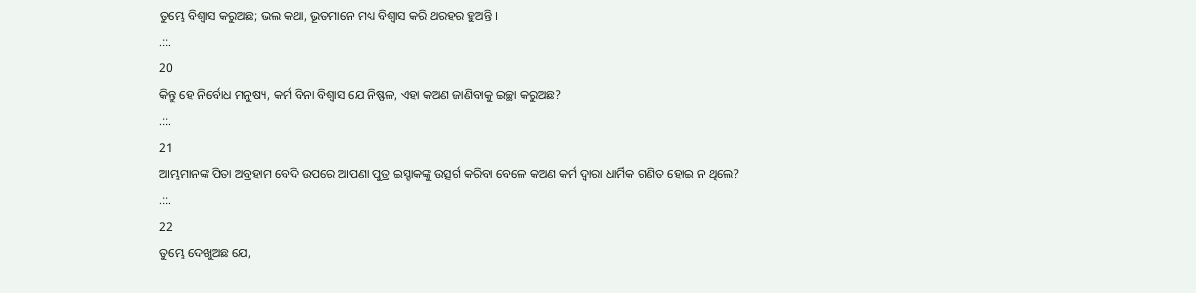ତୁମ୍ଭେ ବିଶ୍ଵାସ କରୁଅଛ; ଭଲ କଥା, ଭୂତମାନେ ମଧ୍ୟ ବିଶ୍ଵାସ କରି ଥରହର ହୁଅନ୍ତି ।
.::.
20
କିନ୍ତୁ ହେ ନିର୍ବୋଧ ମନୁଷ୍ୟ, କର୍ମ ବିନା ବିଶ୍ଵାସ ଯେ ନିଷ୍ଫଳ, ଏହା କଅଣ ଜାଣିବାକୁ ଇଚ୍ଛା କରୁଅଛ?
.::.
21
ଆମ୍ଭମାନଙ୍କ ପିତା ଅବ୍ରହାମ ବେଦି ଉପରେ ଆପଣା ପୁତ୍ର ଇସ୍ହାକଙ୍କୁ ଉତ୍ସର୍ଗ କରିବା ବେଳେ କଅଣ କର୍ମ ଦ୍ଵାରା ଧାର୍ମିକ ଗଣିତ ହୋଇ ନ ଥିଲେ?
.::.
22
ତୁମ୍ଭେ ଦେଖୁଅଛ ଯେ,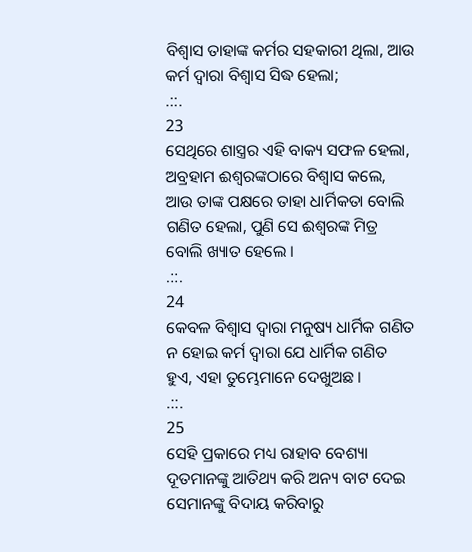ବିଶ୍ଵାସ ତାହାଙ୍କ କର୍ମର ସହକାରୀ ଥିଲା, ଆଉ କର୍ମ ଦ୍ଵାରା ବିଶ୍ଵାସ ସିଦ୍ଧ ହେଲା;
.::.
23
ସେଥିରେ ଶାସ୍ତ୍ରର ଏହି ବାକ୍ୟ ସଫଳ ହେଲା, ଅବ୍ରହାମ ଈଶ୍ଵରଙ୍କଠାରେ ବିଶ୍ଵାସ କଲେ, ଆଉ ତାଙ୍କ ପକ୍ଷରେ ତାହା ଧାର୍ମିକତା ବୋଲି ଗଣିତ ହେଲା, ପୁଣି ସେ ଈଶ୍ଵରଙ୍କ ମିତ୍ର ବୋଲି ଖ୍ୟାତ ହେଲେ ।
.::.
24
କେବଳ ବିଶ୍ଵାସ ଦ୍ଵାରା ମନୁଷ୍ୟ ଧାର୍ମିକ ଗଣିତ ନ ହୋଇ କର୍ମ ଦ୍ଵାରା ଯେ ଧାର୍ମିକ ଗଣିତ ହୁଏ, ଏହା ତୁମ୍ଭେମାନେ ଦେଖୁଅଛ ।
.::.
25
ସେହି ପ୍ରକାରେ ମଧ୍ୟ ରାହାବ ବେଶ୍ୟା ଦୂତମାନଙ୍କୁ ଆତିଥ୍ୟ କରି ଅନ୍ୟ ବାଟ ଦେଇ ସେମାନଙ୍କୁ ବିଦାୟ କରିବାରୁ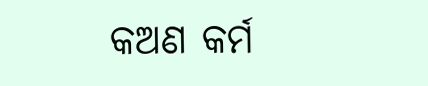କଅଣ କର୍ମ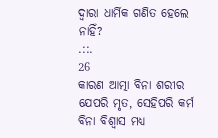ଦ୍ଵାରା ଧାର୍ମିକ ଗଣିତ ହେଲେ ନାହିଁ?
.::.
26
କାରଣ ଆତ୍ମା ବିନା ଶରୀର ଯେପରି ମୃତ, ସେହିପରି କର୍ମ ବିନା ବିଶ୍ଵାସ ମଧ୍ୟ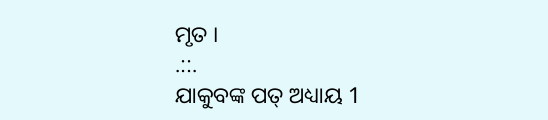ମୃତ ।
.::.
ଯାକୁବଙ୍କ ପତ୍ ଅଧ୍ୟାୟ 1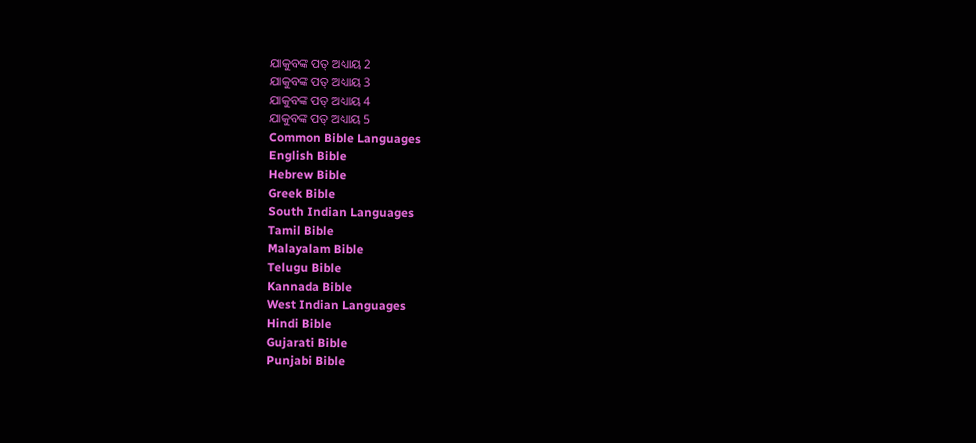ଯାକୁବଙ୍କ ପତ୍ ଅଧ୍ୟାୟ 2
ଯାକୁବଙ୍କ ପତ୍ ଅଧ୍ୟାୟ 3
ଯାକୁବଙ୍କ ପତ୍ ଅଧ୍ୟାୟ 4
ଯାକୁବଙ୍କ ପତ୍ ଅଧ୍ୟାୟ 5
Common Bible Languages
English Bible
Hebrew Bible
Greek Bible
South Indian Languages
Tamil Bible
Malayalam Bible
Telugu Bible
Kannada Bible
West Indian Languages
Hindi Bible
Gujarati Bible
Punjabi Bible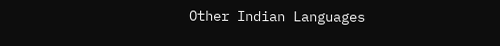Other Indian Languages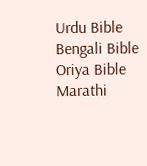Urdu Bible
Bengali Bible
Oriya Bible
Marathi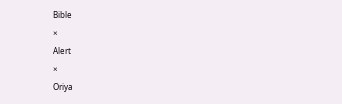Bible
×
Alert
×
Oriya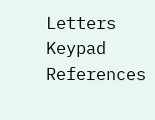Letters Keypad References